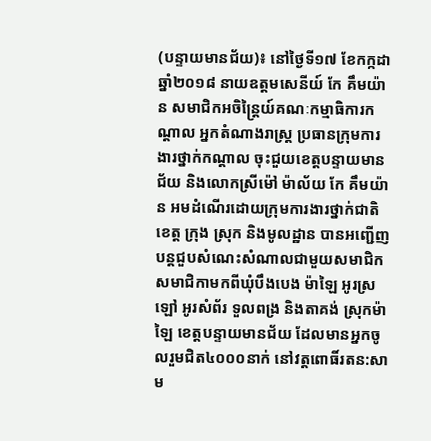(បន្ទាយមានជ័យ)៖ នៅថ្ងៃទី១៧ ខែកក្កដា ឆ្នាំ២០១៨ នាយឧត្តមសេនីយ៍ កែ គឹមយ៉ាន សមាជិកអចិន្រ្តៃយ៍គណៈកម្មាធិការកណ្តាល អ្នកតំណាងរាស្រ្ត ប្រធានក្រុមការងារថ្នាក់កណ្ដាល ចុះជួយខេត្តបន្ទាយមានជ័យ និងលោកស្រីម៉ៅ ម៉ាល័យ កែ គឹមយ៉ាន អមដំណើរដោយក្រុមការងារថ្នាក់ជាតិ ខេត្ត ក្រុង ស្រុក និងមូលដ្ឋាន បានអញ្ជើញបន្តជួបសំណេះសំណាលជាមួយសមាជិក សមាជិកាមកពីឃុំបឹងបេង ម៉ាឡៃ អូរស្រឡៅ អូរសំព័រ ទួលពង្រ និងតាគង់ ស្រុកម៉ាឡៃ ខេត្តបន្ទាយមានជ័យ ដែលមានអ្នកចូលរួមជិត៤០០០នាក់ នៅវត្តពោធិ៍រតន:សាម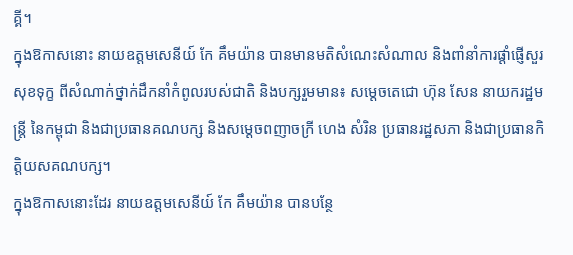គ្គី។
ក្នុងឱកាសនោះ នាយឧត្តមសេនីយ៍ កែ គឹមយ៉ាន បានមានមតិសំណេះសំណាល និងពាំនាំការផ្ដាំផ្ញើសួរសុខទុក្ខ ពីសំណាក់ថ្នាក់ដឹកនាំកំពូលរបស់ជាតិ និងបក្សរួមមាន៖ សម្ដេចតេជោ ហ៊ុន សែន នាយករដ្ឋមន្រ្តី នៃកម្ពុជា និងជាប្រធានគណបក្ស និងសម្ដេចពញាចក្រី ហេង សំរិន ប្រធានរដ្ឋសភា និងជាប្រធានកិត្តិយសគណបក្ស។
ក្នុងឱកាសនោះដែរ នាយឧត្តមសេនីយ៍ កែ គឹមយ៉ាន បានបន្ថែ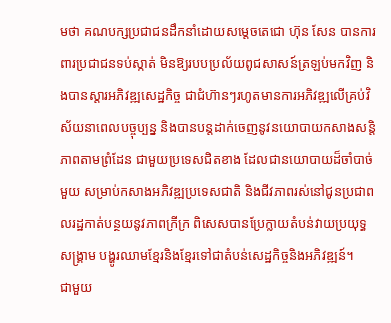មថា គណបក្សប្រជាជនដឹកនាំដោយសម្តេចតេជោ ហ៊ុន សែន បានការពារប្រជាជនទប់ស្កាត់ មិនឱ្យរបបប្រល័យពូជសាសន៍ត្រឡប់មកវិញ និងបានស្តារអភិវឌ្ឍសេដ្ឋកិច្ច ជាជំហ៊ានៗរហូតមានការអភិវឌ្ឍលើគ្រប់វិស័យនាពេលបច្ចុប្បន្ន និងបានបន្តដាក់ចេញនូវនយោបាយកសាងសន្តិភាពតាមព្រំដែន ជាមួយប្រទេសជិតខាង ដែលជានយោបាយដ៏ចាំបាច់មួយ សម្រាប់កសាងអភិវឌ្ឍប្រទេសជាតិ និងជីវភាពរស់នៅជូនប្រជាពលរដ្ឋកាត់បន្ថយនូវភាពក្រីក្រ ពិសេសបានប្រែក្លាយតំបន់វាយប្រយុទ្ធសង្រ្គាម បង្ហូរឈាមខ្មែរនិងខ្មែរទៅជាតំបន់សេដ្ឋកិច្ចនិងអភិវឌ្ឍន៍។
ជាមួយ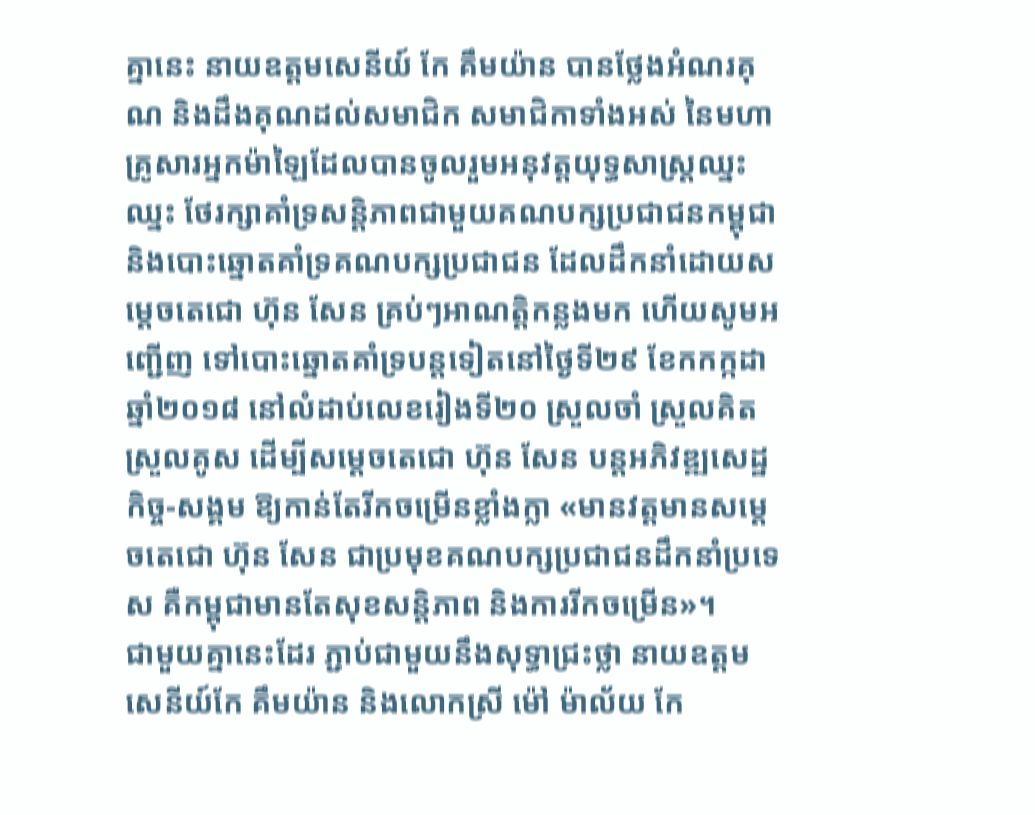គ្នានេះ នាយឧត្តមសេនីយ៍ កែ គឹមយ៉ាន បានថ្លែងអំណរគុណ និងដឹងគុណដល់សមាជិក សមាជិកាទាំងអស់ នៃមហាគ្រូសារអ្នកម៉ាឡៃដែលបានចូលរួមអនុវត្តយុទ្ធសាស្រ្តឈ្នះឈ្នះ ថែរក្សាគាំទ្រសន្តិភាពជាមួយគណបក្សប្រជាជនកម្ពុជា និងបោះឆ្នោតគាំទ្រគណបក្សប្រជាជន ដែលដឹកនាំដោយសម្តេចតេជោ ហ៊ុន សែន គ្រប់ៗអាណត្តិកន្លងមក ហើយសូមអញ្ជើញ ទៅបោះឆ្នោតគាំទ្របន្តទៀតនៅថ្ងៃទី២៩ ខែកកក្កដា ឆ្នាំ២០១៨ នៅលំដាប់លេខរៀងទី២០ ស្រួលចាំ ស្រួលគិត ស្រួលគូស ដើម្បីសម្តេចតេជោ ហ៊ុន សែន បន្តអភិវឌ្ឍសេដ្ឋកិច្ច-សង្គម ឱ្យកាន់តែរីកចម្រើនខ្លាំងក្លា «មានវត្តមានសម្តេចតេជោ ហ៊ុន សែន ជាប្រមុខគណបក្សប្រជាជនដឹកនាំប្រទេស គឺកម្ពុជាមានតែសុខសន្តិភាព និងការរីកចម្រើន»។
ជាមួយគ្នានេះដែរ ភ្ជាប់ជាមួយនឹងសុទ្ធាជ្រះថ្លា នាយឧត្តមសេនីយ៍កែ គឹមយ៉ាន និងលោកស្រី ម៉ៅ ម៉ាល័យ កែ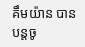គឹមយ៉ាន បានបន្តចូ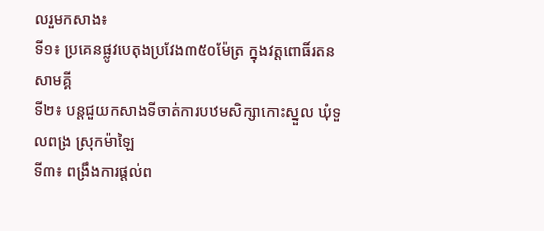លរួមកសាង៖
ទី១៖ ប្រគេនផ្លូវបេតុងប្រវែង៣៥០ម៉ែត្រ ក្នុងវត្តពោធិ៍រតនសាមគ្គី
ទី២៖ បន្តជួយកសាងទីចាត់ការបឋមសិក្សាកោះស្នួល ឃុំទួលពង្រ ស្រុកម៉ាឡៃ
ទី៣៖ ពង្រឹងការផ្តល់ព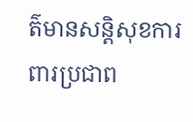ត៌មានសន្តិសុខការពារប្រជាព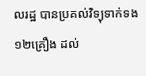លរដ្ឋ បានប្រគល់វិទ្យុទាក់ទង១២គ្រឿង ដល់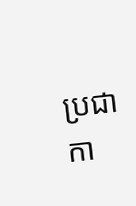ប្រជាកា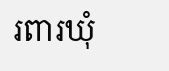រពារឃុំ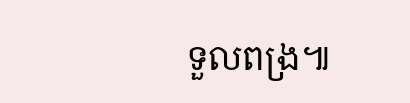ទួលពង្រ៕